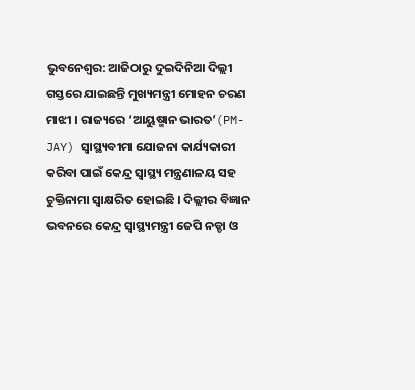ଭୁବନେଶ୍ବର: ଆଜିଠାରୁ ଦୁଇଦିନିଆ ଦିଲ୍ଲୀ ଗସ୍ତରେ ଯାଇଛନ୍ତି ମୁଖ୍ୟମନ୍ତ୍ରୀ ମୋହନ ଚରଣ ମାଝୀ । ରାଜ୍ୟରେ ‘ଆୟୁଷ୍ମାନ ଭାରତ’(PM-JAY) ସ୍ବାସ୍ଥ୍ୟବୀମା ଯୋଜନା କାର୍ଯ୍ୟକାରୀ କରିବା ପାଇଁ କେନ୍ଦ୍ର ସ୍ବାସ୍ଥ୍ୟ ମନ୍ତ୍ରଣାଳୟ ସହ ଚୁକ୍ତିନାମା ସ୍ୱାକ୍ଷରିତ ହୋଇଛି । ଦିଲ୍ଲୀର ବିଜ୍ଞାନ ଭବନରେ କେନ୍ଦ୍ର ସ୍ବାସ୍ଥ୍ୟମନ୍ତ୍ରୀ ଜେପି ନଡ୍ଡା ଓ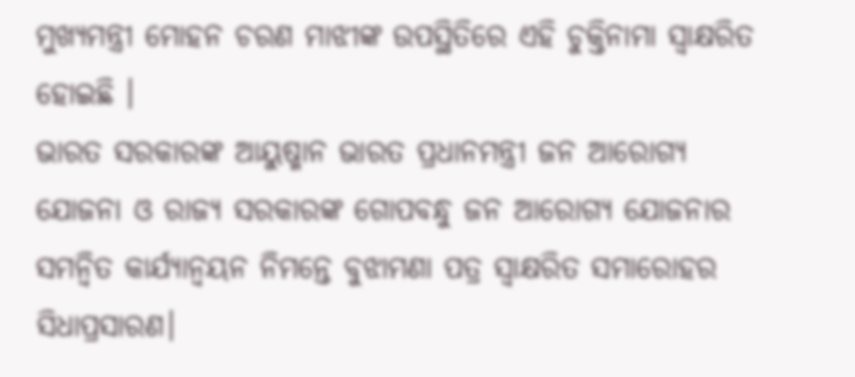ମୁଖ୍ୟମନ୍ତ୍ରୀ ମୋହନ ଚରଣ ମାଝୀଙ୍କ ଉପସ୍ଥିତିରେ ଏହି ଚୁକ୍ତିନାମା ସ୍ବାକ୍ଷରିତ ହୋଇଛି ।
ଭାରତ ସରକାରଙ୍କ ଆୟୁଷ୍ମାନ ଭାରତ ପ୍ରଧାନମନ୍ତ୍ରୀ ଜନ ଆରୋଗ୍ୟ ଯୋଜନା ଓ ରାଜ୍ୟ ସରକାରଙ୍କ ଗୋପବନ୍ଧୁ ଜନ ଆରୋଗ୍ୟ ଯୋଜନାର ସମନ୍ୱିତ କାର୍ଯ୍ୟାନ୍ୱୟନ ନିମନ୍ତେ ବୁଝାମଣା ପତ୍ର ସ୍ୱାକ୍ଷରିତ ସମାରୋହର ସିଧାପ୍ରସାରଣ।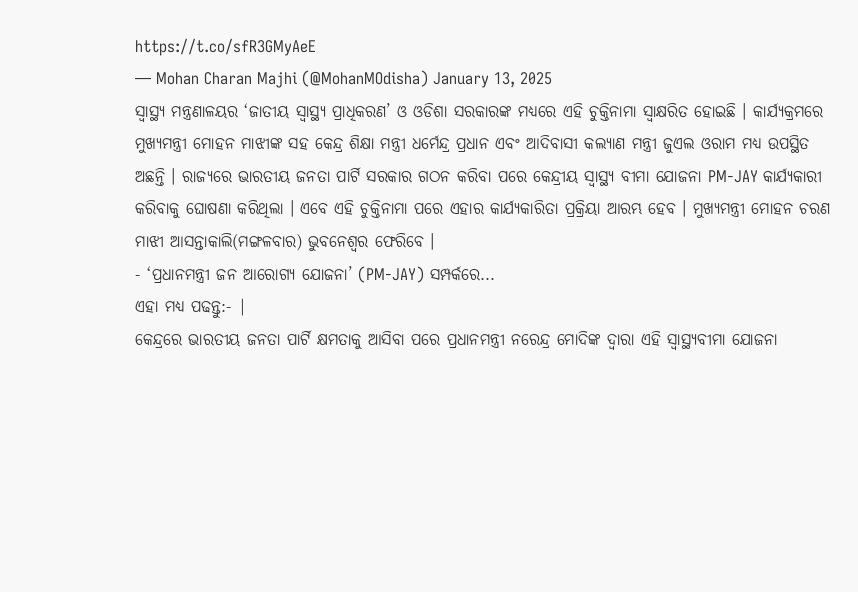https://t.co/sfR3GMyAeE
— Mohan Charan Majhi (@MohanMOdisha) January 13, 2025
ସ୍ବାସ୍ଥ୍ୟ ମନ୍ତ୍ରଣାଳୟର ‘ଜାତୀୟ ସ୍ବାସ୍ଥ୍ୟ ପ୍ରାଧିକରଣ’ ଓ ଓଡିଶା ସରକାରଙ୍କ ମଧ୍ୟରେ ଏହି ଚୁକ୍ତିନାମା ସ୍ବାକ୍ଷରିତ ହୋଇଛି । କାର୍ଯ୍ୟକ୍ରମରେ ମୁଖ୍ୟମନ୍ତ୍ରୀ ମୋହନ ମାଝୀଙ୍କ ସହ କେନ୍ଦ୍ର ଶିକ୍ଷା ମନ୍ତ୍ରୀ ଧର୍ମେନ୍ଦ୍ର ପ୍ରଧାନ ଏବଂ ଆଦିବାସୀ କଲ୍ୟାଣ ମନ୍ତ୍ରୀ ଜୁଏଲ ଓରାମ ମଧ୍ୟ ଉପସ୍ଥିତ ଅଛନ୍ତି । ରାଜ୍ୟରେ ଭାରତୀୟ ଜନତା ପାର୍ଟି ସରକାର ଗଠନ କରିବା ପରେ କେନ୍ଦ୍ରୀୟ ସ୍ବାସ୍ଥ୍ୟ ବୀମା ଯୋଜନା PM-JAY କାର୍ଯ୍ୟକାରୀ କରିବାକୁ ଘୋଷଣା କରିଥିଲା । ଏବେ ଏହି ଚୁକ୍ତିନାମା ପରେ ଏହାର କାର୍ଯ୍ୟକାରିତା ପ୍ରକ୍ରିୟା ଆରମ୍ଭ ହେବ । ମୁଖ୍ୟମନ୍ତ୍ରୀ ମୋହନ ଚରଣ ମାଝୀ ଆସନ୍ତାକାଲି(ମଙ୍ଗଳବାର) ଭୁବନେଶ୍ବର ଫେରିବେ ।
- ‘ପ୍ରଧାନମନ୍ତ୍ରୀ ଜନ ଆରୋଗ୍ୟ ଯୋଜନା’ (PM-JAY) ସମ୍ପର୍କରେ...
ଏହା ମଧ୍ୟ ପଢନ୍ତୁ:- |
କେନ୍ଦ୍ରରେ ଭାରତୀୟ ଜନତା ପାର୍ଟି କ୍ଷମତାକୁ ଆସିବା ପରେ ପ୍ରଧାନମନ୍ତ୍ରୀ ନରେନ୍ଦ୍ର ମୋଦିଙ୍କ ଦ୍ବାରା ଏହି ସ୍ବାସ୍ଥ୍ୟବୀମା ଯୋଜନା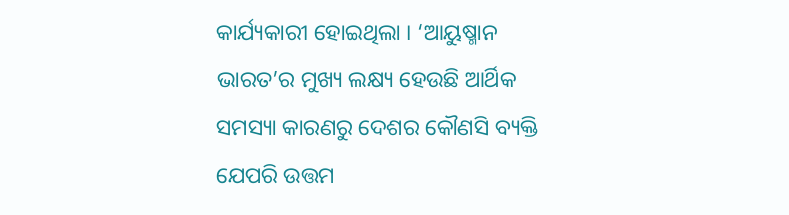କାର୍ଯ୍ୟକାରୀ ହୋଇଥିଲା । ‘ଆୟୁଷ୍ମାନ ଭାରତ’ର ମୁଖ୍ୟ ଲକ୍ଷ୍ୟ ହେଉଛି ଆର୍ଥିକ ସମସ୍ୟା କାରଣରୁ ଦେଶର କୌଣସି ବ୍ୟକ୍ତି ଯେପରି ଉତ୍ତମ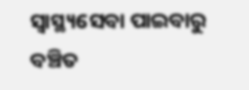ସ୍ବାସ୍ଥ୍ୟସେବା ପାଇବାରୁ ବଞ୍ଚିତ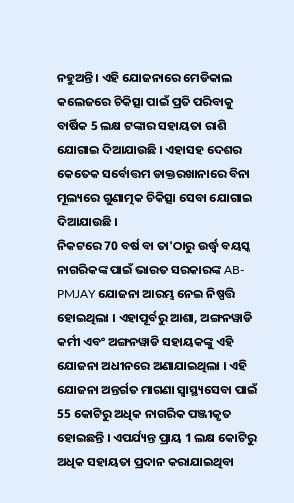ନହୁଅନ୍ତି । ଏହି ଯୋଜନାରେ ମେଡିକାଲ କଲେଜରେ ଚିକିତ୍ସା ପାଇଁ ପ୍ରତି ପରିବାକୁ ବାର୍ଷିକ 5 ଲକ୍ଷ ଟଙ୍କାର ସହାୟତା ରାଶି ଯୋଗାଇ ଦିଆଯାଉଛି । ଏହାସହ ଦେଶର କେତେକ ସର୍ବୋତ୍ତମ ଡାକ୍ତରଖାନାରେ ବିନା ମୂଲ୍ୟରେ ଗୁଣାତ୍ମକ ଚିକିତ୍ସା ସେବା ଯୋଗାଇ ଦିଆଯାଉଛି ।
ନିକଟରେ 70 ବର୍ଷ ବା ତା'ଠାରୁ ଉର୍ଦ୍ଧ୍ବ ବୟସ୍କ ନାଗରିକଙ୍କ ପାଇଁ ଭାରତ ସରକାରଙ୍କ AB-PMJAY ଯୋଜନା ଆରମ୍ଭ ନେଇ ନିଷ୍ପତ୍ତି ହୋଇଥିଲା । ଏହାପୂର୍ବରୁ ଆଶା, ଅଙ୍ଗନୱାଡି କର୍ମୀ ଏବଂ ଅଙ୍ଗନୱାଡି ସହାୟକଙ୍କୁ ଏହି ଯୋଜନା ଅଧୀନରେ ଅଣାଯାଇଥିଲା । ଏହି ଯୋଜନା ଅନ୍ତର୍ଗତ ମାଗଣା ସ୍ବାସ୍ଥ୍ୟସେବା ପାଇଁ 55 କୋଟିରୁ ଅଧିକ ନାଗରିକ ପଞ୍ଜୀକୃତ ହୋଇଛନ୍ତି । ଏପର୍ଯ୍ୟନ୍ତ ପ୍ରାୟ 1 ଲକ୍ଷ କୋଟିରୁ ଅଧିକ ସହାୟତା ପ୍ରଦାନ କରାଯାଇଥିବା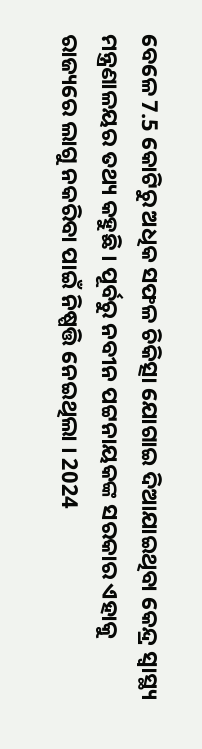ବେଳେ 7.5 କୋଟିରୁ ଅଧିକ ସଫଳ ଚିକିତ୍ସା ଯୋଗାଇ ଦିଆଯାଇଥିବା କେନ୍ଦ୍ର ସ୍ବାସ୍ଥ୍ୟ ମନ୍ତ୍ରଣାଳୟର ତଥ୍ୟ କହୁଛି । ପୂର୍ବରୁ ନବୀନ ପଟ୍ଟନାୟକଙ୍କ ସରକାର ଏହାକୁ ରାଜ୍ୟରେ ଲାଗୁ ନକରିବା ପାଇଁ ନିଷ୍ପତ୍ତି ନେଇଥିଲା । 2024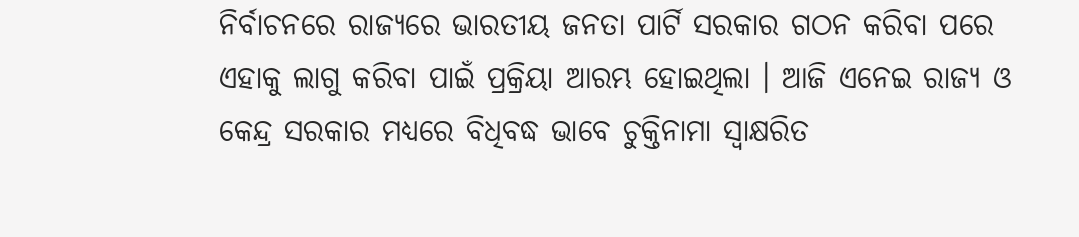ନିର୍ବାଚନରେ ରାଜ୍ୟରେ ଭାରତୀୟ ଜନତା ପାର୍ଟି ସରକାର ଗଠନ କରିବା ପରେ ଏହାକୁ ଲାଗୁ କରିବା ପାଇଁ ପ୍ରକ୍ରିୟା ଆରମ୍ଭ ହୋଇଥିଲା । ଆଜି ଏନେଇ ରାଜ୍ୟ ଓ କେନ୍ଦ୍ର ସରକାର ମଧ୍ୟରେ ବିଧିବଦ୍ଧ ଭାବେ ଚୁକ୍ତିନାମା ସ୍ବାକ୍ଷରିତ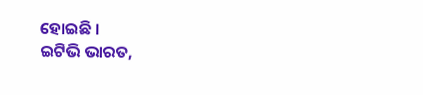ହୋଇଛି ।
ଇଟିଭି ଭାରତ,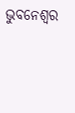ଭୁବନେଶ୍ବର